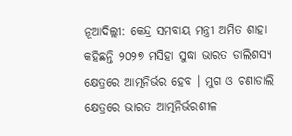ନୂଆଦିଲ୍ଲୀ: କେନ୍ଦ୍ର ସମବାୟ ମନ୍ତ୍ରୀ ଅମିତ ଶାହା କହିଛନ୍ତି ୨୦୨୭ ମସିହା ସୁଦ୍ଧା ଭାରତ ଡାଲିଶସ୍ୟ କ୍ଷେତ୍ରରେ ଆତ୍ମନିର୍ଭର ହେବ । ମୁଗ ଓ ଚଣାଡାଲି କ୍ଷେତ୍ରରେ ଭାରତ ଆତ୍ମନିର୍ଭରଶୀଳ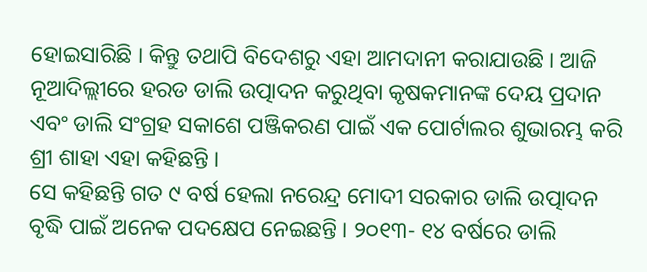ହୋଇସାରିଛି । କିନ୍ତୁ ତଥାପି ବିଦେଶରୁ ଏହା ଆମଦାନୀ କରାଯାଉଛି । ଆଜି ନୂଆଦିଲ୍ଲୀରେ ହରଡ ଡାଲି ଉତ୍ପାଦନ କରୁଥିବା କୃଷକମାନଙ୍କ ଦେୟ ପ୍ରଦାନ ଏବଂ ଡାଲି ସଂଗ୍ରହ ସକାଶେ ପଞ୍ଜିକରଣ ପାଇଁ ଏକ ପୋର୍ଟାଲର ଶୁଭାରମ୍ଭ କରି ଶ୍ରୀ ଶାହା ଏହା କହିଛନ୍ତି ।
ସେ କହିଛନ୍ତି ଗତ ୯ ବର୍ଷ ହେଲା ନରେନ୍ଦ୍ର ମୋଦୀ ସରକାର ଡାଲି ଉତ୍ପାଦନ ବୃଦ୍ଧି ପାଇଁ ଅନେକ ପଦକ୍ଷେପ ନେଇଛନ୍ତି । ୨୦୧୩- ୧୪ ବର୍ଷରେ ଡାଲି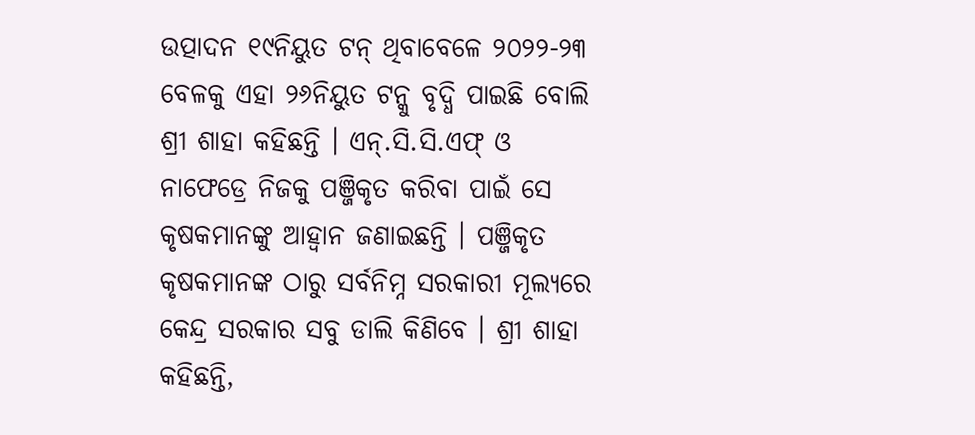ଉତ୍ପାଦନ ୧୯ନିୟୁତ ଟନ୍ ଥିବାବେଳେ ୨୦୨୨-୨୩ ବେଳକୁ ଏହା ୨୬ନିୟୁତ ଟନ୍କୁ ବୃଦ୍ଧି ପାଇଛି ବୋଲି ଶ୍ରୀ ଶାହା କହିଛନ୍ତି । ଏନ୍.ସି.ସି.ଏଫ୍ ଓ ନାଫେଡ୍ରେ ନିଜକୁ ପଞ୍ଜିକୃତ କରିବା ପାଇଁ ସେ କୃଷକମାନଙ୍କୁ ଆହ୍ୱାନ ଜଣାଇଛନ୍ତି । ପଞ୍ଜିକୃତ କୃଷକମାନଙ୍କ ଠାରୁ ସର୍ବନିମ୍ନ ସରକାରୀ ମୂଲ୍ୟରେ କେନ୍ଦ୍ର ସରକାର ସବୁ ଡାଲି କିଣିବେ । ଶ୍ରୀ ଶାହା କହିଛନ୍ତି,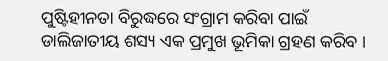ପୁଷ୍ଟିହୀନତା ବିରୁଦ୍ଧରେ ସଂଗ୍ରାମ କରିବା ପାଇଁ ଡାଲିଜାତୀୟ ଶସ୍ୟ ଏକ ପ୍ରମୁଖ ଭୂମିକା ଗ୍ରହଣ କରିବ ।